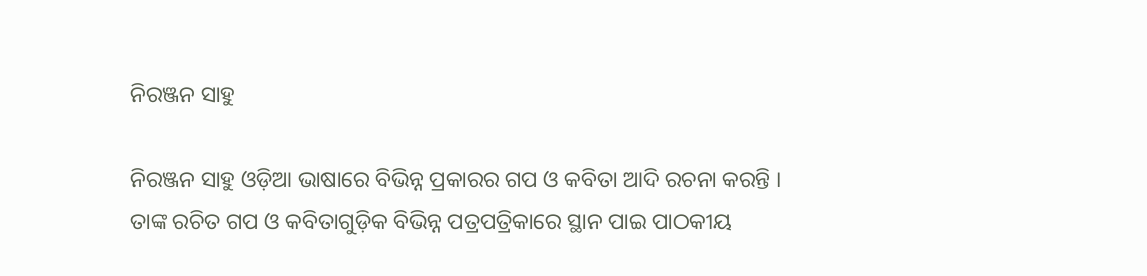ନିରଞ୍ଜନ ସାହୁ

ନିରଞ୍ଜନ ସାହୁ ଓଡ଼ିଆ ଭାଷାରେ ବିଭିନ୍ନ ପ୍ରକାରର ଗପ ଓ କବିତା ଆଦି ରଚନା କରନ୍ତି । ତାଙ୍କ ରଚିତ ଗପ ଓ କବିତାଗୁଡ଼ିକ ବିଭିନ୍ନ ପତ୍ରପତ୍ରିକାରେ ସ୍ଥାନ ପାଇ ପାଠକୀୟ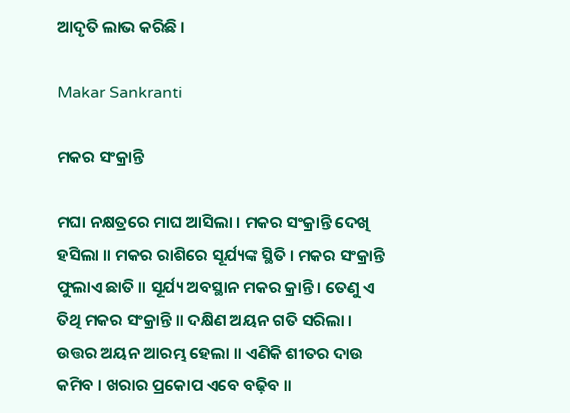ଆଦୃତି ଲାଭ କରିଛି ।

Makar Sankranti

ମକର ସଂକ୍ରାନ୍ତି

ମଘା ନକ୍ଷତ୍ରରେ ମାଘ ଆସିଲା । ମକର ସଂକ୍ରାନ୍ତି ଦେଖି ହସିଲା ॥ ମକର ରାଶିରେ ସୂର୍ଯ୍ୟଙ୍କ ସ୍ଥିତି । ମକର ସଂକ୍ରାନ୍ତି ଫୁଲାଏ ଛାତି ॥ ସୂର୍ଯ୍ୟ ଅବସ୍ଥାନ ମକର କ୍ରାନ୍ତି । ତେଣୁ ଏ ତିଥି ମକର ସଂକ୍ରାନ୍ତି ॥ ଦକ୍ଷିଣ ଅୟନ ଗତି ସରିଲା । ଉତ୍ତର ଅୟନ ଆରମ୍ଭ ହେଲା ॥ ଏଣିକି ଶୀତର ଦାଉ କମିବ । ଖରାର ପ୍ରକୋପ ଏବେ ବଢ଼ିବ ॥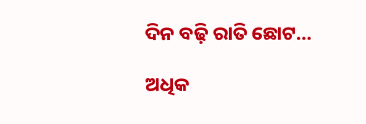ଦିନ ବଢ଼ି ରାତି ଛୋଟ…

ଅଧିକ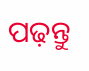ପଢ଼ନ୍ତୁ